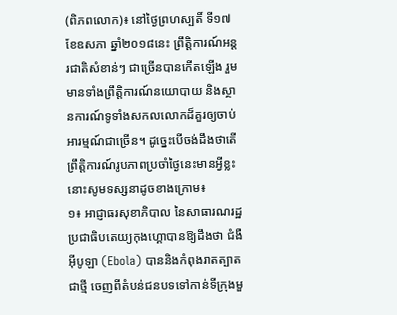(ពិភពលោក)៖ នៅថ្ងៃព្រហស្បតិ៍ ទី១៧ ខែឧសភា ឆ្នាំ២០១៨នេះ ព្រឹត្តិការណ៍អន្តរជាតិសំខាន់ៗ ជាច្រើនបានកើតឡើង រួមមានទាំងព្រឹត្តិការណ៍នយោបាយ និងស្ថានការណ៍ទូទាំងសកលលោកដ៏គួរឲ្យចាប់អារម្មណ៍ជាច្រើន។ ដូច្នេះបើចង់ដឹងថាតើព្រឹត្តិការណ៍រូបភាពប្រចាំថ្ងៃនេះមានអ្វីខ្លះនោះសូមទស្សនាដូចខាងក្រោម៖
១៖ អាជ្ញាធរសុខាភិបាល នៃសាធារណរដ្ឋប្រជាធិបតេយ្យកុងហ្គោបានឱ្យដឹងថា ជំងឺ អ៊ីបូឡា (Ebola) បាននិងកំពុងរាតត្បាតជាថ្មី ចេញពីតំបន់ជនបទទៅកាន់ទីក្រុងមួ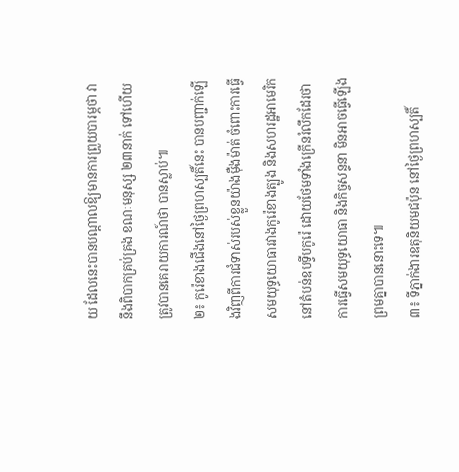យ ដែលនេះបានបណ្ដាលឱ្យមានការព្រួយបារម្ភថា វានឹងពិបាកគ្រប់គ្រង ខណៈមនុស្ស ២៣នាក់ ទៅហើយត្រូវបានគេរាយការណ៍ថា បានស្លាប់៕
២៖ កូរ៉េខាងជើងនៅថ្ងៃព្រហស្បតិ៍នេះ បានបញ្ជាក់ឡើងវិញពីការជំទាស់របស់ខ្លួនយ៉ាងម៉ឺងម៉ាត់ ចំពោះការធ្វើសមយុទ្ធយោធារវាងកូរ៉េខាងត្បូង និងសហរដ្ឋអាមេរិក នៅតំបន់ឧបទ្វីបកូរ៉េ ដោយថែមទាំងក្រើនរំលឹកដែរថា ការធ្វើសមយុទ្ធយោធា និងកិច្ចសន្ទនា មិនអាចធ្វើឡើងព្រមគ្នាបាននោះទេ៕
៣៖ ទីភ្នាក់ងារឧតុនិយមជប៉ុន នៅថ្ងៃព្រហស្បតិ៍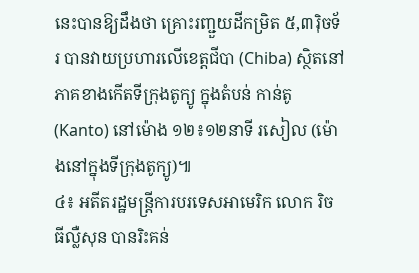នេះបានឱ្យដឹងថា គ្រោះរញ្ជួយដីកម្រិត ៥,៣រ៉ិចទ័រ បានវាយប្រហារលើខេត្តជីបា (Chiba) ស្ថិតនៅភាគខាងកើតទីក្រុងតូក្យូ ក្នុងតំបន់ កាន់តូ (Kanto) នៅម៉ោង ១២៖១២នាទី រសៀល (ម៉ោងនៅក្នុងទីក្រុងតូក្យូ)៕
៤៖ អតីតរដ្ឋមន្ត្រីការបរទេសអាមេរិក លោក រិច ធីល្លឺសុន បានរិះគន់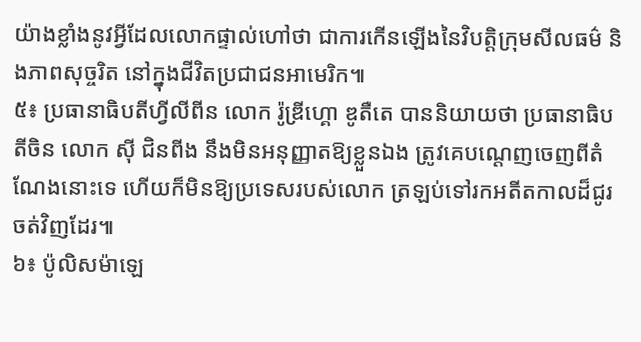យ៉ាងខ្លាំងនូវអ្វីដែលលោកផ្ទាល់ហៅថា ជាការកើនឡើងនៃវិបត្តិក្រុមសីលធម៌ និងភាពសុច្ចរិត នៅក្នុងជីវិតប្រជាជនអាមេរិក៕
៥៖ ប្រធានាធិបតីហ្វីលីពីន លោក រ៉ូឌ្រីហ្គោ ឌូតឺតេ បាននិយាយថា ប្រធានាធិបតីចិន លោក ស៊ី ជិនពីង នឹងមិនអនុញ្ញាតឱ្យខ្លួនឯង ត្រូវគេបណ្ដេញចេញពីតំណែងនោះទេ ហើយក៏មិនឱ្យប្រទេសរបស់លោក ត្រឡប់ទៅរកអតីតកាលដ៏ជូរចត់វិញដែរ៕
៦៖ ប៉ូលិសម៉ាឡេ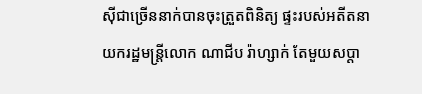ស៊ីជាច្រើននាក់បានចុះត្រួតពិនិត្យ ផ្ទះរបស់អតីតនាយករដ្ឋមន្ត្រីលោក ណាជីប រ៉ាហ្សាក់ តែមួយសប្ដា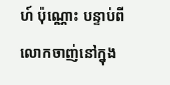ហ៍ ប៉ុណ្ណោះ បន្ទាប់ពីលោកចាញ់នៅក្នុង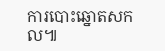ការបោះឆ្នោតសកល៕